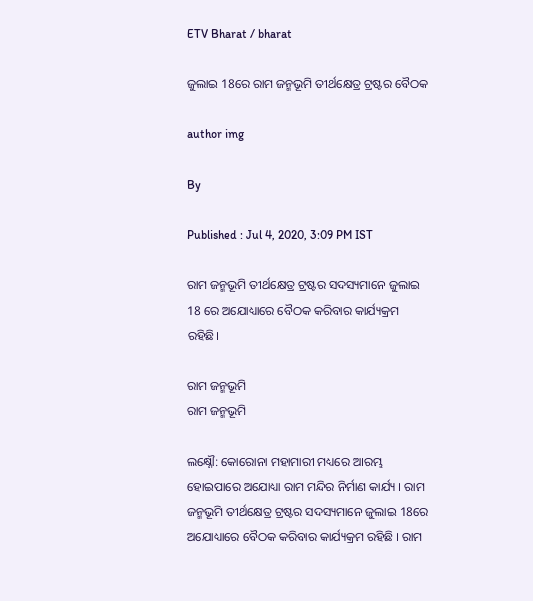ETV Bharat / bharat

ଜୁଲାଇ 18ରେ ରାମ ଜନ୍ମଭୂମି ତୀର୍ଥକ୍ଷେତ୍ର ଟ୍ରଷ୍ଟର ବୈଠକ

author img

By

Published : Jul 4, 2020, 3:09 PM IST

ରାମ ଜନ୍ମଭୂମି ତୀର୍ଥକ୍ଷେତ୍ର ଟ୍ରଷ୍ଟର ସଦସ୍ୟମାନେ ଜୁଲାଇ 18 ରେ ଅଯୋଧ୍ୟାରେ ବୈଠକ କରିବାର କାର୍ଯ୍ୟକ୍ରମ ରହିଛି।

ରାମ ଜନ୍ମଭୂମି
ରାମ ଜନ୍ମଭୂମି

ଲକ୍ଷ୍ନୌ: କୋରୋନା ମହାମାରୀ ମଧ୍ୟରେ ଆରମ୍ଭ ହୋଇପାରେ ଅଯୋଧ୍ୟା ରାମ ମନ୍ଦିର ନିର୍ମାଣ କାର୍ଯ୍ୟ । ରାମ ଜନ୍ମଭୂମି ତୀର୍ଥକ୍ଷେତ୍ର ଟ୍ରଷ୍ଟର ସଦସ୍ୟମାନେ ଜୁଲାଇ 18ରେ ଅଯୋଧ୍ୟାରେ ବୈଠକ କରିବାର କାର୍ଯ୍ୟକ୍ରମ ରହିଛି । ରାମ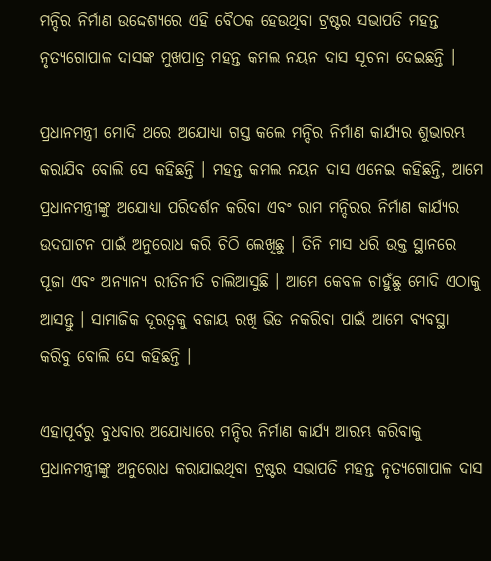ମନ୍ଦିର ନିର୍ମାଣ ଉଦ୍ଦେଶ୍ୟରେ ଏହି ବୈଠକ ହେଉଥିବା ଟ୍ରଷ୍ଟର ସଭାପତି ମହନ୍ତ ନୃତ୍ୟଗୋପାଳ ଦାସଙ୍କ ମୁଖପାତ୍ର ମହନ୍ତ କମଲ ନୟନ ଦାସ ସୂଚନା ଦେଇଛନ୍ତି ।

ପ୍ରଧାନମନ୍ତ୍ରୀ ମୋଦି ଥରେ ଅଯୋଧ୍ୟା ଗସ୍ତ କଲେ ମନ୍ଦିର ନିର୍ମାଣ କାର୍ଯ୍ୟର ଶୁଭାରମ୍ଭ କରାଯିବ ବୋଲି ସେ କହିଛନ୍ତି । ମହନ୍ତ କମଲ ନୟନ ଦାସ ଏନେଇ କହିଛନ୍ତି, ଆମେ ପ୍ରଧାନମନ୍ତ୍ରୀଙ୍କୁ ଅଯୋଧ୍ୟା ପରିଦର୍ଶନ କରିବା ଏବଂ ରାମ ମନ୍ଦିରର ନିର୍ମାଣ କାର୍ଯ୍ୟର ଉଦଘାଟନ ପାଇଁ ଅନୁରୋଧ କରି ଚିଠି ଲେଖିଛୁ । ତିନି ମାସ ଧରି ଉକ୍ତ ସ୍ଥାନରେ ପୂଜା ଏବଂ ଅନ୍ୟାନ୍ୟ ରୀତିନୀତି ଚାଲିଆସୁଛି । ଆମେ କେବଳ ଚାହୁଁଛୁ ମୋଦି ଏଠାକୁ ଆସନ୍ତୁ । ସାମାଜିକ ଦୂରତ୍ବକୁ ବଜାୟ ରଖି ଭିଡ ନକରିବା ପାଇଁ ଆମେ ବ୍ୟବସ୍ଥା କରିବୁ ବୋଲି ସେ କହିଛନ୍ତି ।

ଏହାପୂର୍ବରୁ ବୁଧବାର ଅଯୋଧ୍ୟାରେ ମନ୍ଦିର ନିର୍ମାଣ କାର୍ଯ୍ୟ ଆରମ୍ଭ କରିବାକୁ ପ୍ରଧାନମନ୍ତ୍ରୀଙ୍କୁ ଅନୁରୋଧ କରାଯାଇଥିବା ଟ୍ରଷ୍ଟର ସଭାପତି ମହନ୍ତ ନୃତ୍ୟଗୋପାଳ ଦାସ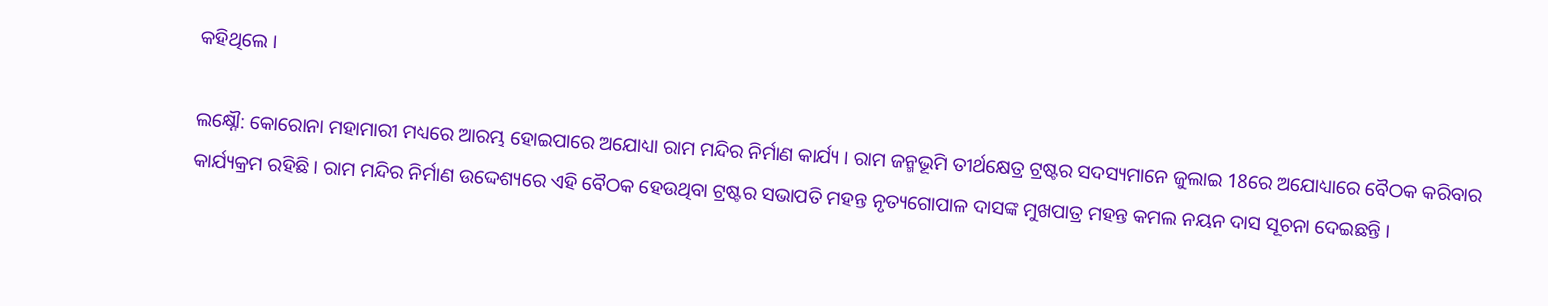କହିଥିଲେ ।

ଲକ୍ଷ୍ନୌ: କୋରୋନା ମହାମାରୀ ମଧ୍ୟରେ ଆରମ୍ଭ ହୋଇପାରେ ଅଯୋଧ୍ୟା ରାମ ମନ୍ଦିର ନିର୍ମାଣ କାର୍ଯ୍ୟ । ରାମ ଜନ୍ମଭୂମି ତୀର୍ଥକ୍ଷେତ୍ର ଟ୍ରଷ୍ଟର ସଦସ୍ୟମାନେ ଜୁଲାଇ 18ରେ ଅଯୋଧ୍ୟାରେ ବୈଠକ କରିବାର କାର୍ଯ୍ୟକ୍ରମ ରହିଛି । ରାମ ମନ୍ଦିର ନିର୍ମାଣ ଉଦ୍ଦେଶ୍ୟରେ ଏହି ବୈଠକ ହେଉଥିବା ଟ୍ରଷ୍ଟର ସଭାପତି ମହନ୍ତ ନୃତ୍ୟଗୋପାଳ ଦାସଙ୍କ ମୁଖପାତ୍ର ମହନ୍ତ କମଲ ନୟନ ଦାସ ସୂଚନା ଦେଇଛନ୍ତି ।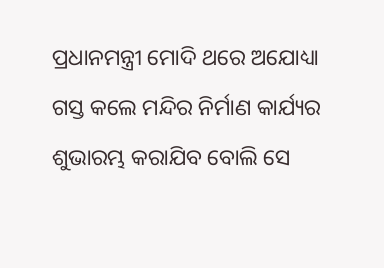ପ୍ରଧାନମନ୍ତ୍ରୀ ମୋଦି ଥରେ ଅଯୋଧ୍ୟା ଗସ୍ତ କଲେ ମନ୍ଦିର ନିର୍ମାଣ କାର୍ଯ୍ୟର ଶୁଭାରମ୍ଭ କରାଯିବ ବୋଲି ସେ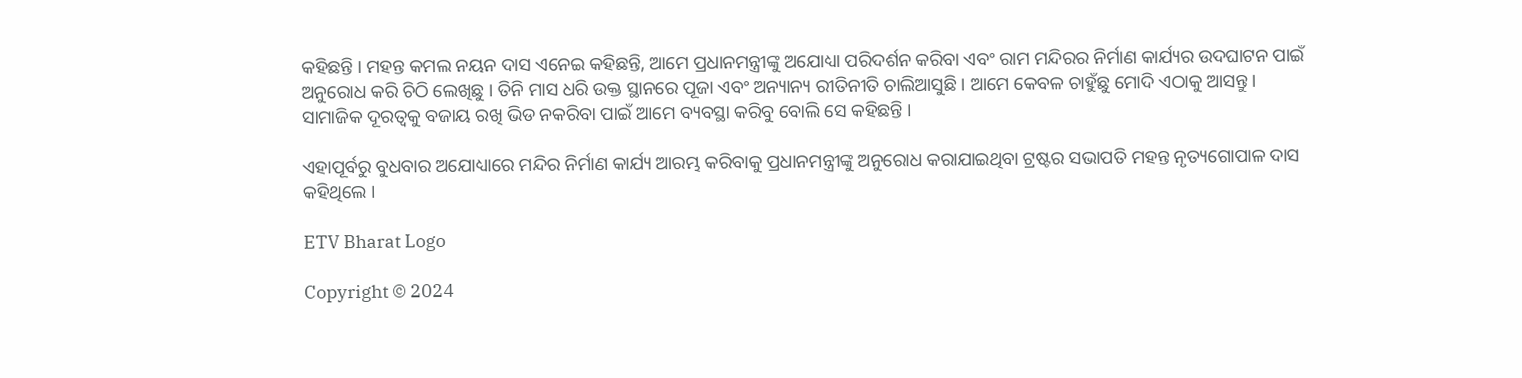କହିଛନ୍ତି । ମହନ୍ତ କମଲ ନୟନ ଦାସ ଏନେଇ କହିଛନ୍ତି, ଆମେ ପ୍ରଧାନମନ୍ତ୍ରୀଙ୍କୁ ଅଯୋଧ୍ୟା ପରିଦର୍ଶନ କରିବା ଏବଂ ରାମ ମନ୍ଦିରର ନିର୍ମାଣ କାର୍ଯ୍ୟର ଉଦଘାଟନ ପାଇଁ ଅନୁରୋଧ କରି ଚିଠି ଲେଖିଛୁ । ତିନି ମାସ ଧରି ଉକ୍ତ ସ୍ଥାନରେ ପୂଜା ଏବଂ ଅନ୍ୟାନ୍ୟ ରୀତିନୀତି ଚାଲିଆସୁଛି । ଆମେ କେବଳ ଚାହୁଁଛୁ ମୋଦି ଏଠାକୁ ଆସନ୍ତୁ । ସାମାଜିକ ଦୂରତ୍ବକୁ ବଜାୟ ରଖି ଭିଡ ନକରିବା ପାଇଁ ଆମେ ବ୍ୟବସ୍ଥା କରିବୁ ବୋଲି ସେ କହିଛନ୍ତି ।

ଏହାପୂର୍ବରୁ ବୁଧବାର ଅଯୋଧ୍ୟାରେ ମନ୍ଦିର ନିର୍ମାଣ କାର୍ଯ୍ୟ ଆରମ୍ଭ କରିବାକୁ ପ୍ରଧାନମନ୍ତ୍ରୀଙ୍କୁ ଅନୁରୋଧ କରାଯାଇଥିବା ଟ୍ରଷ୍ଟର ସଭାପତି ମହନ୍ତ ନୃତ୍ୟଗୋପାଳ ଦାସ କହିଥିଲେ ।

ETV Bharat Logo

Copyright © 2024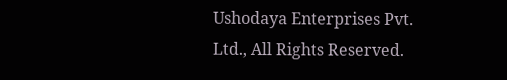Ushodaya Enterprises Pvt. Ltd., All Rights Reserved.